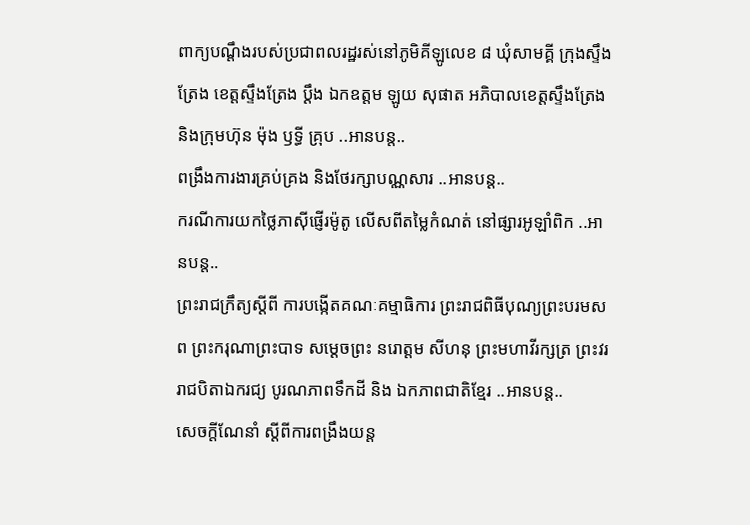ពាក្យបណ្ដឹងរបស់ប្រជាពលរដ្ឋរស់នៅភូមិគីឡូលេខ ៨ ឃុំសាមគ្គី ក្រុងស្ទឹងត្រែង ខេត្តស្ទឹងត្រែង ប្ដឹង ឯកឧត្តម ឡូយ សុផាត អភិបាលខេត្តស្ទឹងត្រែង និងក្រុមហ៊ុន ម៉ុង ឫទ្ធី គ្រុប ..អានបន្ត..
ពង្រឹងការងារគ្រប់គ្រង និងថែរក្សាបណ្ណសារ ..អានបន្ត..
ករណីការយកថ្លៃភាស៊ីផ្ញើរម៉ូតូ លើសពីតម្លៃកំណត់ នៅផ្សារអូឡាំពិក ..អានបន្ត..
ព្រះរាជក្រឹត្យស្ដីពី ការបង្កើតគណៈគម្មាធិការ ព្រះរាជពិធីបុណ្យព្រះបរមសព ព្រះករុណាព្រះបាទ សម្ដេចព្រះ នរោត្តម សីហនុ ព្រះមហាវីរក្សត្រ ព្រះវររាជបិតាឯករជ្យ បូរណភាពទឹកដី និង ឯកភាពជាតិខ្មែរ ..អានបន្ត..
សេចក្ដីណែនាំ ស្ដីពីការពង្រឹងយន្ដ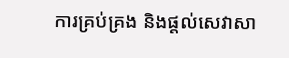ការគ្រប់គ្រង និងផ្ដល់សេវាសា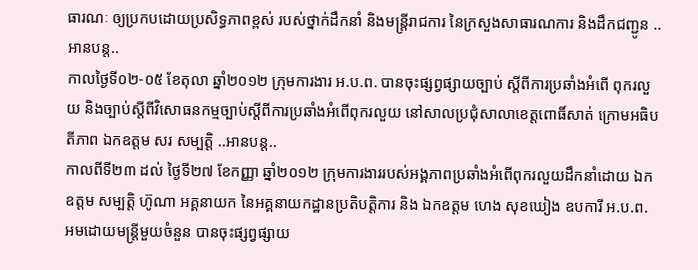ធារណៈ ឲ្យប្រកបដោយប្រសិទ្ធភាពខ្ពស់ របស់ថ្នាក់ដឹកនាំ និងមន្ត្រីរាជការ នៃក្រសួងសាធារណការ និងដឹកជញ្ជូន ..អានបន្ត..
កាលថ្ងៃទី០២-០៥ ខែតុលា ឆ្នាំ២០១២ ក្រុមការងារ អ.ប.ព. បានចុះផ្សព្វផ្សាយច្បាប់ ស្តីពីការប្រឆាំងអំពើ ពុករលួយ និងច្បាប់ស្តីពីវិសោធនកម្មច្បាប់ស្តីពីការប្រឆាំងអំពើពុករលួយ នៅសាលប្រជុំសាលាខេត្តពោធិ៍សាត់ ក្រោមអធិបតីភាព ឯកឧត្តម សរ សម្បត្តិ ..អានបន្ត..
កាលពីទី២៣ ដល់ ថ្ងៃទី២៧ ខែកញ្ញា ឆ្នាំ២០១២ ក្រុមការងាររបស់អង្គភាពប្រឆាំងអំពើពុករលួយដឹកនាំដោយ ឯកឧត្តម សម្បត្តិ ហ៊ូណា អគ្គនាយក នៃអគ្គនាយកដ្ឋានប្រតិបត្តិការ និង ឯកឧត្តម ហេង សុខឃៀង ឧបការី អ.ប.ព. អមដោយមន្ត្រីមួយចំនួន បានចុះផ្សព្វផ្សាយ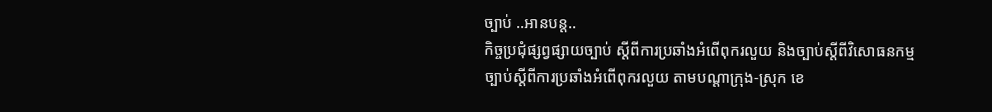ច្បាប់ ..អានបន្ត..
កិច្ចប្រជុំផ្សព្វផ្សាយច្បាប់ ស្តីពីការប្រឆាំងអំពើពុករលួយ និងច្បាប់ស្តីពីវិសោធនកម្មច្បាប់ស្តីពីការប្រឆាំងអំពើពុករលួយ តាមបណ្តាក្រុង-ស្រុក ខេ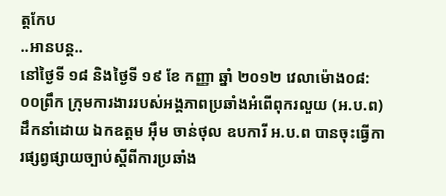ត្តកែប
..អានបន្ត..
នៅថ្ងៃទី ១៨ និងថ្ងៃទី ១៩ ខែ កញ្ញា ឆ្នាំ ២០១២ វេលាម៉ោង០៨:០០ព្រឹក ក្រុមការងាររបស់អង្គភាពប្រឆាំងអំពើពុករលួយ (អ.ប.ព) ដឹកនាំដោយ ឯកឧត្តម អ៊ឹម ចាន់ថុល ឧបការី អ.ប.ព បានចុះធ្វើការផ្សព្វផ្សាយច្បាប់ស្តីពីការប្រឆាំង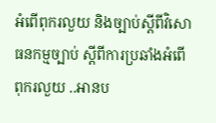អំពើពុករលួយ និងច្បាប់ស្តីពីវិសោធនកម្មច្បាប់ ស្តីពីការប្រឆាំងអំពើពុករលួយ ..អានប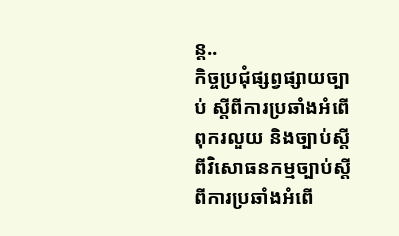ន្ត..
កិច្ចប្រជុំផ្សព្វផ្សាយច្បាប់ ស្តីពីការប្រឆាំងអំពើពុករលួយ និងច្បាប់ស្តីពីវិសោធនកម្មច្បាប់ស្តីពីការប្រឆាំងអំពើ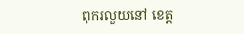ពុករលួយនៅ ខេត្ត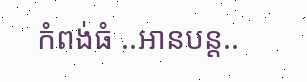កំពង់ធំ ..អានបន្ត..